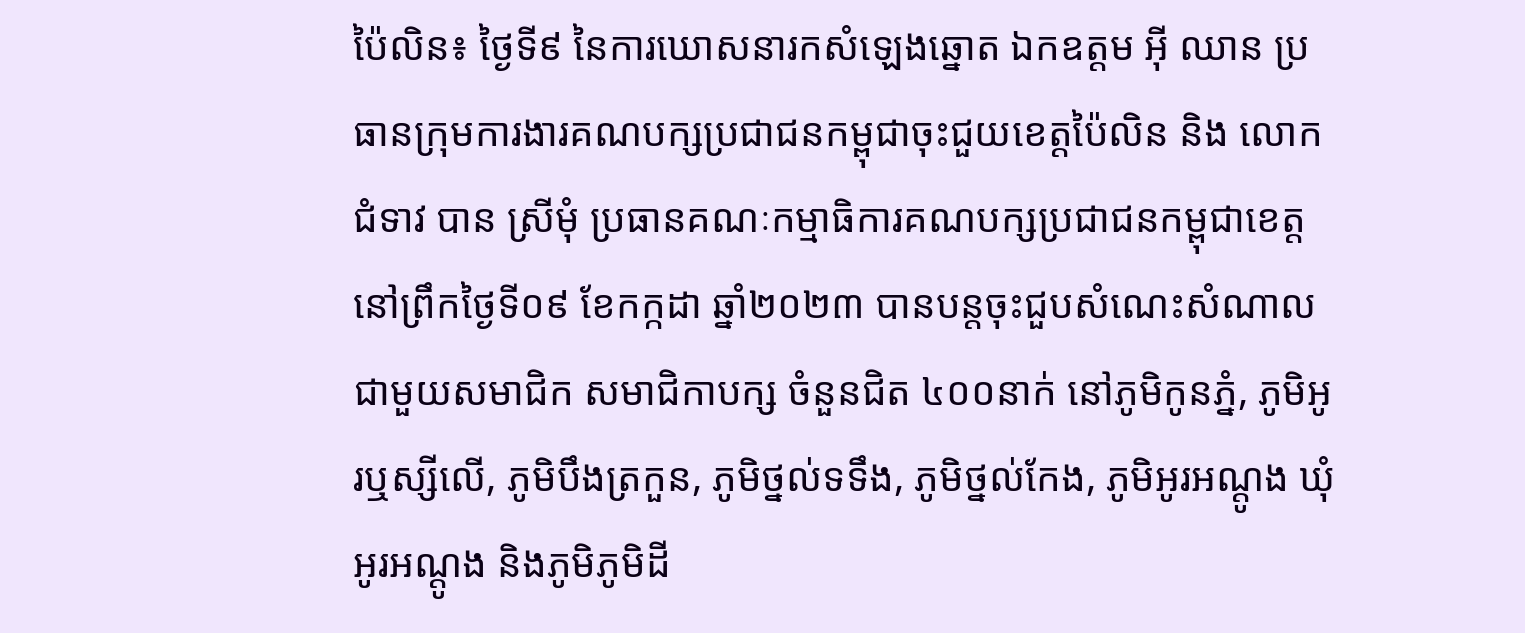ប៉ៃលិន៖ ថ្ងៃទី៩ នៃការឃោសនារកសំឡេងឆ្នោត ឯកឧត្តម អ៊ី ឈាន ប្រធានក្រុមការងារគណបក្សប្រជាជនកម្ពុជាចុះជួយខេត្តប៉ៃលិន និង លោកជំទាវ បាន ស្រីមុំ ប្រធានគណៈកម្មាធិការគណបក្សប្រជាជនកម្ពុជាខេត្ត នៅព្រឹកថ្ងៃទី០៩ ខែកក្កដា ឆ្នាំ២០២៣ បានបន្តចុះជួបសំណេះសំណាលជាមួយសមាជិក សមាជិកាបក្ស ចំនួនជិត ៤០០នាក់ នៅភូមិកូនភ្នំ, ភូមិអូរឬស្សីលើ, ភូមិបឹងត្រកួន, ភូមិថ្នល់ទទឹង, ភូមិថ្នល់កែង, ភូមិអូរអណ្តូង ឃុំអូរអណ្តូង និងភូមិភូមិដី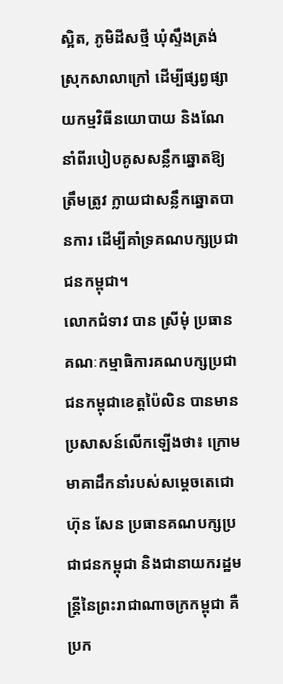ស្អិត, ភូមិដីសថ្មី ឃុំស្ទឹងត្រង់ ស្រុកសាលាក្រៅ ដើម្បីផ្សព្វផ្សាយកម្មវិធីនយោបាយ និងណែនាំពីរបៀបគូសសន្លឹកឆ្នោតឱ្យត្រឹមត្រូវ ក្លាយជាសន្លឹកឆ្នោតបានការ ដើម្បីគាំទ្រគណបក្សប្រជាជនកម្ពុជា។
លោកជំទាវ បាន ស្រីមុំ ប្រធានគណៈកម្មាធិការគណបក្សប្រជាជនកម្ពុជាខេត្តប៉ៃលិន បានមានប្រសាសន៍លើកឡើងថា៖ ក្រោមមាគាដឹកនាំរបស់សម្តេចតេជោ ហ៊ុន សែន ប្រធានគណបក្សប្រជាជនកម្ពុជា និងជានាយករដ្ឋមន្ត្រីនៃព្រះរាជាណាចក្រកម្ពុជា គឺប្រក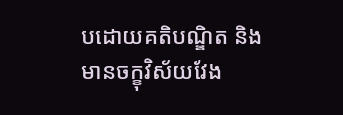បដោយគតិបណ្ឌិត និងមានចក្ខុវិស័យវែង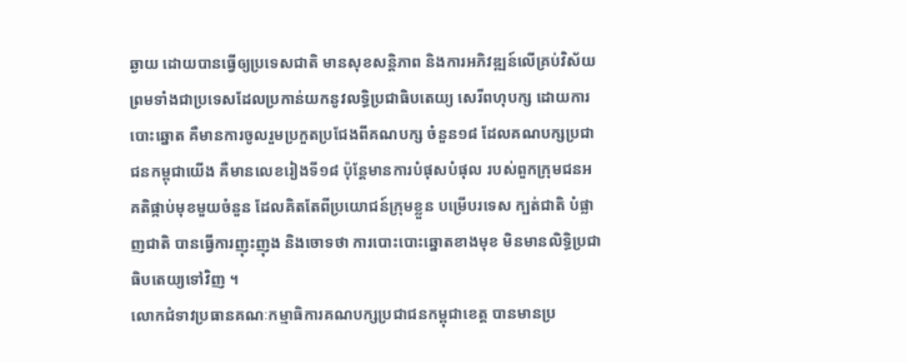ឆ្ងាយ ដោយបានធ្វើឲ្យប្រទេសជាតិ មានសុខសន្តិភាព និងការអភិវឌ្ឍន៍លើគ្រប់វិស័យ ព្រមទាំងជាប្រទេសដែលប្រកាន់យកនូវលទ្ធិប្រជាធិបតេយ្យ សេរីពហុបក្ស ដោយការបោះឆ្នោត គឺមានការចូលរួមប្រកួតប្រជែងពីគណបក្ស ចំនួន១៨ ដែលគណបក្សប្រជាជនកម្ពុជាយើង គឺមានលេខរៀងទី១៨ ប៉ុន្តែមានការបំផុសបំផុល របស់ពួកក្រុមជនអគតិផ្កាប់មុខមួយចំនួន ដែលគិតតែពីប្រយោជន៍ក្រុមខ្លួន បម្រើបរទេស ក្បត់ជាតិ បំផ្លាញជាតិ បានធ្វើការញុះញុង និងចោទថា ការបោះបោះឆ្នោតខាងមុខ មិនមានលិទ្ធិប្រជាធិបតេយ្យទៅវិញ ។
លោកជំទាវប្រធានគណៈកម្មាធិការគណបក្សប្រជាជនកម្ពុជាខេត្ត បានមានប្រ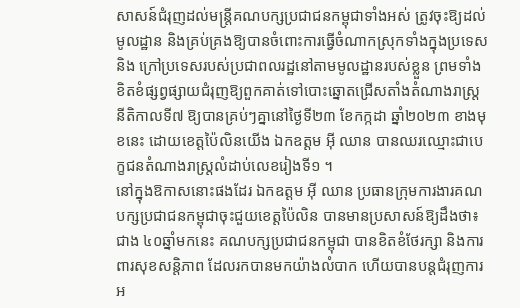សាសន៍ជំរុញដល់មន្រ្តីគណបក្សប្រជាជនកម្ពុជាទាំងអស់ ត្រូវចុះឱ្យដល់មូលដ្ឋាន និងគ្រប់គ្រងឱ្យបានចំពោះការធ្វើចំណាកស្រុកទាំងក្នុងប្រទេស និង ក្រៅប្រទេសរបស់ប្រជាពលរដ្ឋនៅតាមមូលដ្ឋានរបស់ខ្លួន ព្រមទាំងខិតខំផ្សព្វផ្សាយជំរុញឱ្យពួកគាត់ទៅបោះឆ្នោតជ្រើសតាំងតំណាងរាស្ត្រ នីតិកាលទី៧ ឱ្យបានគ្រប់ៗគ្នានៅថ្ងៃទី២៣ ខែកក្កដា ឆ្នាំ២០២៣ ខាងមុខនេះ ដោយខេត្តប៉ៃលិនយើង ឯកឧត្តម អ៊ី ឈាន បានឈរឈ្មោះជាបេក្ខជនតំណាងរាស្ត្រលំដាប់លេខរៀងទី១ ។
នៅក្នុងឱកាសនោះផងដែរ ឯកឧត្តម អ៊ី ឈាន ប្រធានក្រុមការងារគណបក្សប្រជាជនកម្ពុជាចុះជួយខេត្តប៉ៃលិន បានមានប្រសាសន៍ឱ្យដឹងថា៖ ជាង ៤០ឆ្នាំមកនេះ គណបក្សប្រជាជនកម្ពុជា បានខិតខំថែរក្សា និងការពារសុខសន្តិភាព ដែលរកបានមកយ៉ាងលំបាក ហើយបានបន្តជំរុញការអ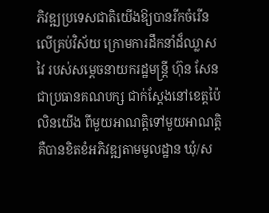ភិវឌ្ឍប្រទេសជាតិយើងឱ្យបានរីកចំរើនលើគ្រប់វិស័យ ក្រោមការដឹកនាំដ៏ឈ្លាសវៃ របស់សម្តេចនាយករដ្ឋមន្រ្តី ហ៊ុន សែន ជាប្រធានគណបក្ស ជាក់ស្តែងនៅខេត្តប៉ៃលិនយើង ពីមួយអាណត្តិទៅមួយអាណត្តិ គឺបានខិតខំអភិវឌ្ឍតាមមូលដ្ឋាន ឃុំ/ស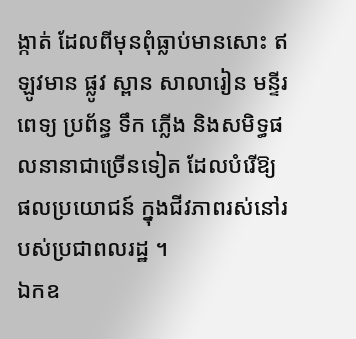ង្កាត់ ដែលពីមុនពុំធ្លាប់មានសោះ ឥឡូវមាន ផ្លូវ ស្ពាន សាលារៀន មន្ទីរពេទ្យ ប្រព័ន្ធ ទឹក ភ្លើង និងសមិទ្ធផលនានាជាច្រើនទៀត ដែលបំរើឱ្យ ផលប្រយោជន៍ ក្នុងជីវភាពរស់នៅរបស់ប្រជាពលរដ្ឋ ។
ឯកឧ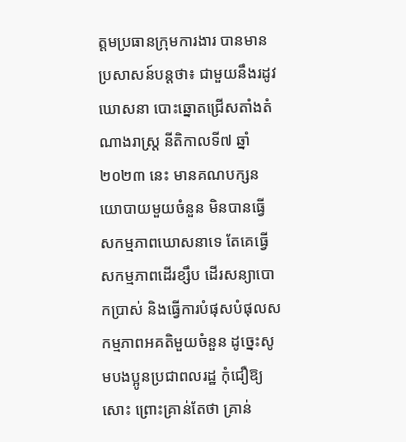ត្តមប្រធានក្រុមការងារ បានមានប្រសាសន៍បន្តថា៖ ជាមួយនឹងរដូវឃោសនា បោះឆ្នោតជ្រើសតាំងតំណាងរាស្ត្រ នីតិកាលទី៧ ឆ្នាំ២០២៣ នេះ មានគណបក្សនយោបាយមួយចំនួន មិនបានធ្វើសកម្មភាពឃោសនាទេ តែគេធ្វើសកម្មភាពដើរខ្សឹប ដើរសន្យាបោកប្រាស់ និងធ្វើការបំផុសបំផុលសកម្មភាពអគតិមួយចំនួន ដូច្នេះសូមបងប្អូនប្រជាពលរដ្ឋ កុំជឿឱ្យសោះ ព្រោះគ្រាន់តែថា គ្រាន់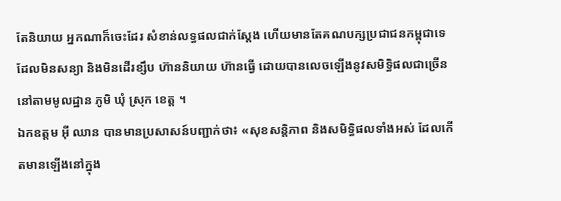តែនិយាយ អ្នកណាក៏ចេះដែរ សំខាន់លទ្ធផលជាក់ស្តែង ហើយមានតែគណបក្សប្រជាជនកម្ពុជាទេ ដែលមិនសន្យា និងមិនដើរខ្សឹប ហ៊ាននិយាយ ហ៊ានធ្វើ ដោយបានលេចឡើងនូវសមិទ្ធិផលជាច្រើននៅតាមមូលដ្ឋាន ភូមិ ឃុំ ស្រុក ខេត្ត ។
ឯកឧត្តម អ៊ី ឈាន បានមានប្រសាសន៍បញ្ជាក់ថា៖ «សុខសន្តិភាព និងសមិទ្ធិផលទាំងអស់ ដែលកើតមានឡើងនៅក្នុង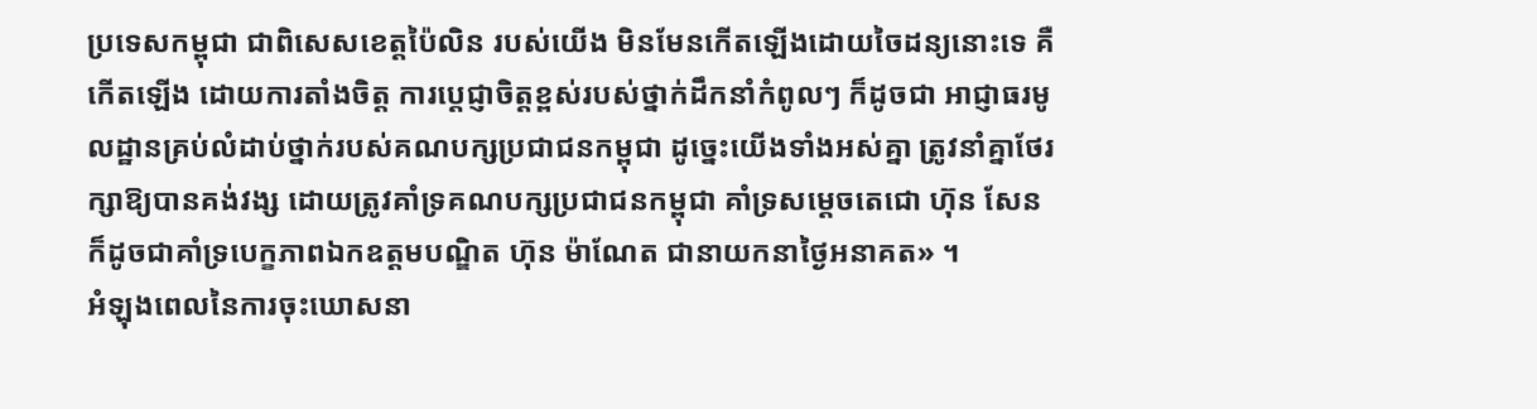ប្រទេសកម្ពុជា ជាពិសេសខេត្តប៉ៃលិន របស់យើង មិនមែនកើតឡើងដោយចៃដន្យនោះទេ គឺកើតឡើង ដោយការតាំងចិត្ត ការប្តេជ្ញាចិត្តខ្ពស់របស់ថ្នាក់ដឹកនាំកំពូលៗ ក៏ដូចជា អាជ្ញាធរមូលដ្ឋានគ្រប់លំដាប់ថ្នាក់របស់គណបក្សប្រជាជនកម្ពុជា ដូច្នេះយើងទាំងអស់គ្នា ត្រូវនាំគ្នាថែរក្សាឱ្យបានគង់វង្ស ដោយត្រូវគាំទ្រគណបក្សប្រជាជនកម្ពុជា គាំទ្រសម្តេចតេជោ ហ៊ុន សែន ក៏ដូចជាគាំទ្របេក្ខភាពឯកឧត្តមបណ្ឌិត ហ៊ុន ម៉ាណែត ជានាយកនាថ្ងៃអនាគត» ។
អំឡុងពេលនៃការចុះឃោសនា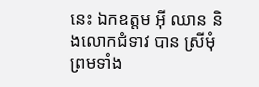នេះ ឯកឧត្តម អ៊ី ឈាន និងលោកជំទាវ បាន ស្រីមុំ ព្រមទាំង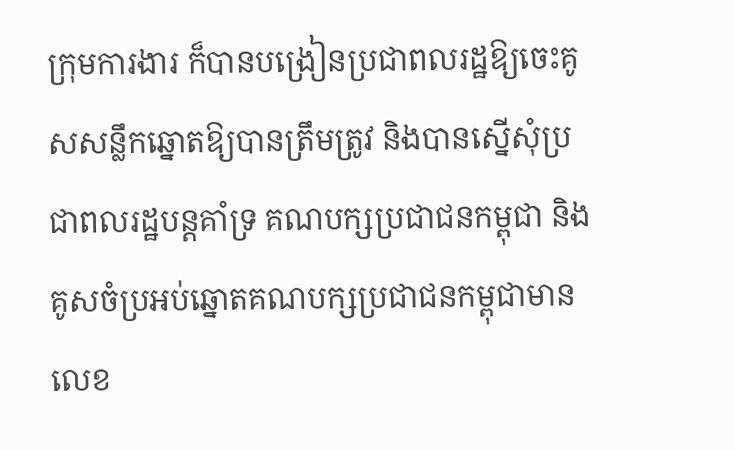ក្រុមការងារ ក៏បានបង្រៀនប្រជាពលរដ្ឋឱ្យចេះគូសសន្លឹកឆ្នោតឱ្យបានត្រឹមត្រូវ និងបានស្នើសុំប្រជាពលរដ្ឋបន្តគាំទ្រ គណបក្សប្រជាជនកម្ពុជា និងគូសចំប្រអប់ឆ្នោតគណបក្សប្រជាជនកម្ពុជាមានលេខ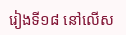រៀងទី១៨ នៅលើស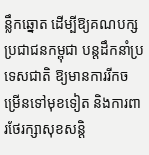ន្លឹកឆ្នោត ដើម្បីឱ្យគណបក្សប្រជាជនកម្ពុជា បន្តដឹកនាំប្រទេសជាតិ ឱ្យមានការរីកចម្រើនទៅមុខទៀត និងការពារថែរក្សាសុខសន្តិ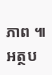ភាព ៕
អត្ថប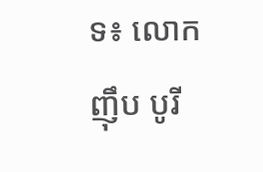ទ៖ លោក ញ៉ឹប បូរី